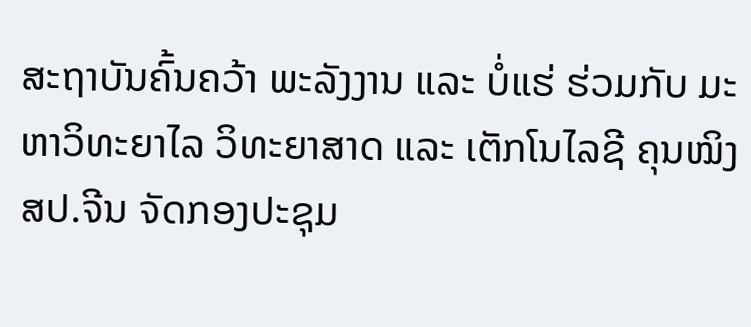ສະຖາບັນຄົ້ນຄວ້າ ພະລັງງານ ແລະ ບໍ່ແຮ່ ຮ່ວມກັບ ມະຫາວິທະຍາໄລ ວິທະຍາສາດ ແລະ ເຕັກໂນໄລຊີ ຄຸນໝິງ ສປ.ຈີນ ຈັດກອງປະຊຸມ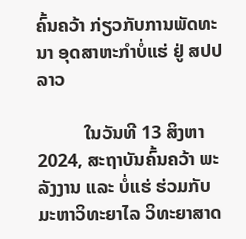ຄົ້ນຄວ້າ ກ່ຽວກັບການພັດທະນາ ອຸດສາຫະກຳບໍ່ແຮ່ ຢູ່ ສປປລາວ

          ໃນວັນທີ 13 ສິງຫາ 2024, ສະຖາບັນຄົ້ນຄວ້າ ພະລັງງານ ແລະ ບໍ່ແຮ່ ຮ່ວມກັບ ມະຫາວິທະຍາໄລ ວິທະຍາສາດ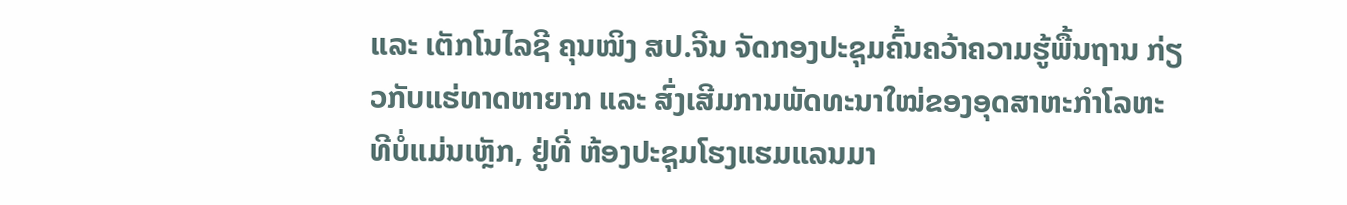ແລະ ເຕັກໂນໄລຊີ ຄຸນໝິງ ສປ.ຈີນ ຈັດກອງປະຊຸມຄົ້ນຄວ້າຄວາມຮູ້ພື້ນຖານ ກ່ຽວກັບແຮ່ທາດຫາຍາກ ແລະ ສົ່ງເສີມການພັດທະນາໃໝ່ຂອງອຸດສາຫະກຳໂລຫະທີບໍ່ແມ່ນເຫຼັກ, ຢູ່ທີ່ ຫ້ອງປະຊຸມໂຮງແຮມແລນມາ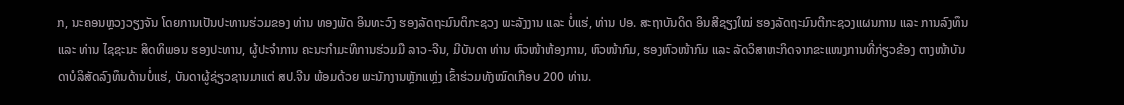ກ, ນະຄອນຫຼວງວຽງຈັນ ໂດຍການເປັນປະທານຮ່ວມຂອງ ທ່ານ ທອງພັດ ອິນທະວົງ ຮອງລັດຖະມົນຕິກະຊວງ ພະລັງງານ ແລະ ບໍ່ແຮ່, ທ່ານ ປອ. ສະຖາບັນດິດ ອິນສີຊຽງໃໝ່ ຮອງລັດຖະມົນຕີກະຊວງແຜນການ ແລະ ການລົງທຶນ ແລະ ທ່ານ ໄຊຊະນະ ສິດທິພອນ ຮອງປະທານ, ຜູ້ປະຈຳການ ຄະນະກໍາມະທິການຮ່ວມມື ລາວ-ຈີນ, ມີບັນດາ ທ່ານ ຫົວໜ້າຫ້ອງການ, ຫົວໜ້າກົມ, ຮອງຫົວໜ້າກົມ ແລະ ລັດວິສາຫະກິດຈາກຂະແໜງການທີ່ກ່ຽວຂ້ອງ ຕາງໜ້າບັນດາບໍລິສັດລົງທຶນດ້ານບໍ່ແຮ່, ບັນດາຜູ້ຊ່ຽວຊານມາແຕ່ ສປ.ຈີນ ພ້ອມດ້ວຍ ພະນັກງານຫຼັກແຫຼ່ງ ເຂົ້າຮ່ວມທັງໝົດເກືອບ 200 ທ່ານ.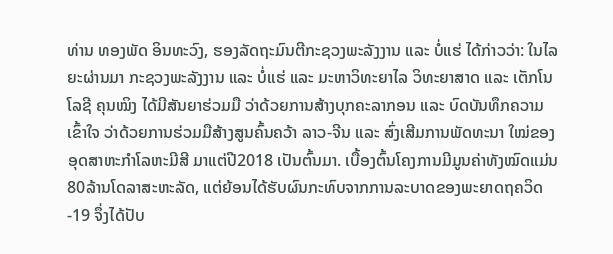ທ່ານ ທອງພັດ ອິນທະວົງ, ຮອງລັດຖະມົນຕີກະຊວງພະລັງງານ ແລະ ບໍ່ແຮ່ ໄດ້ກ່າວວ່າ: ໃນໄລຍະຜ່ານມາ ກະຊວງພະລັງງານ ແລະ ບໍ່ແຮ່ ແລະ ມະຫາວິທະຍາໄລ ວິທະຍາສາດ ແລະ ເຕັກໂນໂລຊີ ຄຸນໝິງ ໄດ້ມີສັນຍາຮ່ວມມື ວ່າດ້ວຍການສ້າງບຸກຄະລາກອນ ແລະ ບົດບັນທຶກຄວາມເຂົ້າໃຈ ວ່າດ້ວຍການຮ່ວມມືສ້າງສູນຄົ້ນຄວ້າ ລາວ-ຈີນ ແລະ ສົ່ງເສີມການພັດທະນາ ໃໝ່ຂອງອຸດສາຫະກໍາໂລຫະມີສີ ມາແຕ່ປີ2018 ເປັນຕົ້ນມາ. ເບື້ອງຕົ້ນໂຄງການມີມູນຄ່າທັງໝົດແມ່ນ 80ລ້ານໂດລາສະຫະລັດ, ແຕ່ຍ້ອນໄດ້ຮັບຜົນກະທົບຈາກການລະບາດຂອງພະຍາດຖຄວິດ-19 ຈຶ່ງໄດ້ປັບ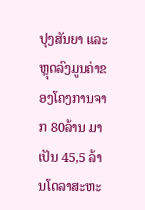ປຸງສັນຍາ ແລະ ຫຼຸດລົງມູນຄ່າຂອງໂຄງການຈາກ 80ລ້ານ ມາເປັນ 45,5 ລ້ານໂດລາສະຫະ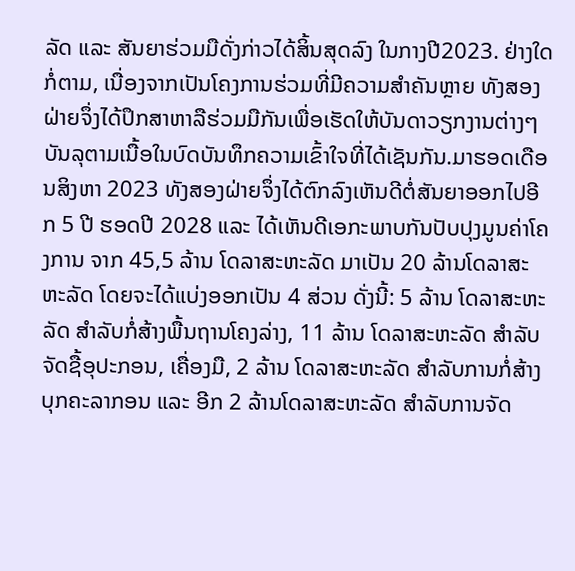ລັດ ແລະ ສັນຍາຮ່ວມມືດັ່ງກ່າວໄດ້ສິ້ນສຸດລົງ ໃນກາງປີ2023. ຢ່າງໃດກໍ່ຕາມ, ເນື່ອງຈາກເປັນໂຄງການຮ່ວມທີ່ມີຄວາມສຳຄັນຫຼາຍ ທັງສອງຝ່າຍຈຶ່ງໄດ້ປຶກສາຫາລືຮ່ວມມືກັນເພື່ອເຮັດໃຫ້ບັນດາວຽກງານຕ່າງໆບັນລຸຕາມເນື້ອໃນບົດບັນທຶກຄວາມເຂົ້າໃຈທີ່ໄດ້ເຊັນກັນ.ມາຮອດເດືອນສິງຫາ 2023 ທັງສອງຝ່າຍຈຶ່ງໄດ້ຕົກລົງເຫັນດີຕໍ່ສັນຍາອອກໄປອີກ 5 ປີ ຮອດປີ 2028 ແລະ ໄດ້ເຫັນດີເອກະພາບກັນປັບປຸງມູນຄ່າໂຄງການ ຈາກ 45,5 ລ້ານ ໂດລາສະຫະລັດ ມາເປັນ 20 ລ້ານໂດລາສະຫະລັດ ໂດຍຈະໄດ້ແບ່ງອອກເປັນ 4 ສ່ວນ ດັ່ງນີ້: 5 ລ້ານ ໂດລາສະຫະລັດ ສໍາລັບກໍ່ສ້າງພື້ນຖານໂຄງລ່າງ, 11 ລ້ານ ໂດລາສະຫະລັດ ສໍາລັບຈັດຊື້ອຸປະກອນ, ເຄື່ອງມື, 2 ລ້ານ ໂດລາສະຫະລັດ ສໍາລັບການກໍ່ສ້າງບຸກຄະລາກອນ ແລະ ອີກ 2 ລ້ານໂດລາສະຫະລັດ ສໍາລັບການຈັດ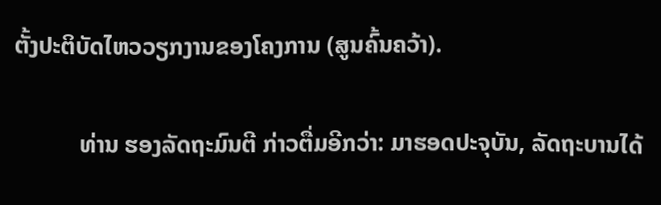ຕັ້ງປະຕິບັດໄຫວວຽກງານຂອງໂຄງການ (ສູນຄົ້ນຄວ້າ).

           ທ່ານ ຮອງລັດຖະມົນຕີ ກ່າວຕື່ມອີກວ່າ: ມາຮອດປະຈຸບັນ, ລັດຖະບານໄດ້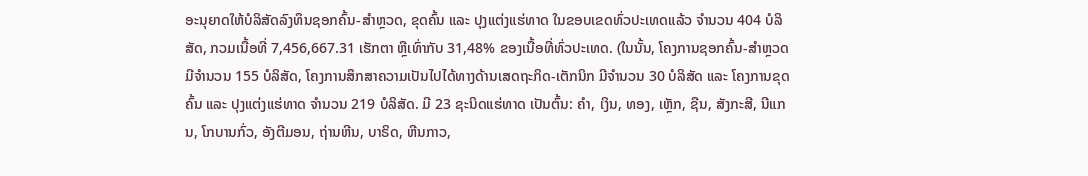ອະນຸຍາດໃຫ້ບໍລິສັດລົງທຶນຊອກຄົ້ນ-ສໍາຫຼວດ, ຂຸດຄົ້ນ ແລະ ປຸງແຕ່ງແຮ່ທາດ ໃນຂອບເຂດທົ່ວປະເທດແລ້ວ ຈໍານວນ 404 ບໍລິສັດ, ກວມເນື້ອທີ່ 7,456,667.31 ເຮັກຕາ ຫຼືເທົ່າກັບ 31,48% ຂອງເນື້ອທີ່ທົ່ວປະເທດ. (ໃນນັ້ນ, ໂຄງການຊອກຄົ້ນ-ສຳຫຼວດ ມີຈໍານວນ 155 ບໍລິສັດ, ໂຄງການສຶກສາຄວາມເປັນໄປໄດ້ທາງດ້ານເສດຖະກິດ-ເຕັກນິກ ມີຈຳນວນ 30 ບໍລິສັດ ແລະ ໂຄງການຂຸດຄົ້ນ ແລະ ປຸງແຕ່ງແຮ່ທາດ ຈໍານວນ 219 ບໍລິສັດ. ມີ 23 ຊະນິດແຮ່ທາດ ເປັນຕົ້ນ: ຄໍາ, ເງິນ, ທອງ, ເຫຼັກ, ຊືນ, ສັງກະສີ, ນີແກນ, ໂກບານກົ່ວ, ອັງຕີມອນ, ຖ່ານຫີນ, ບາຣິດ, ຫີນກາວ,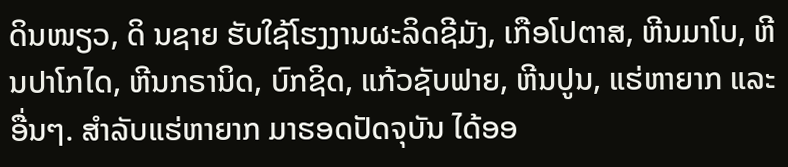ດິນໜຽວ, ດິ ນຊາຍ ຮັບໃຊ້ໂຮງງານຜະລິດຊີມັງ, ເກືອໂປຕາສ, ຫີນມາໂບ, ຫີນປາໂກໄດ, ຫີນກຣານິດ, ບົກຊິດ, ແກ້ວຊັບຟາຍ, ຫີນປູນ, ແຮ່ຫາຍາກ ແລະ ອື່ນໆ. ສຳລັບແຮ່ຫາຍາກ ມາຮອດປັດຈຸບັນ ໄດ້ອອ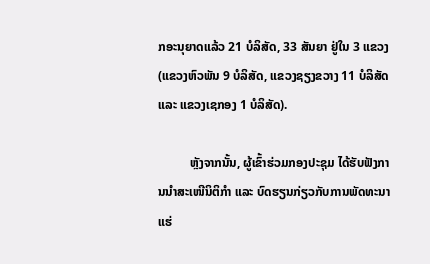ກອະນຸຍາດແລ້ວ 21 ບໍລິສັດ, 33 ສັນຍາ ຢູ່ໃນ 3 ແຂວງ (ແຂວງຫົວພັນ 9 ບໍລິສັດ, ແຂວງຊຽງຂວາງ 11 ບໍລິສັດ ແລະ ແຂວງເຊກອງ 1 ບໍລິສັດ).

          ຫຼັງຈາກນັ້ນ, ຜູ້ເຂົ້າຮ່ວມກອງປະຊຸມ ໄດ້ຮັບຟັງການນຳສະເໜີນິຕິກໍາ ແລະ ບົດຮຽນກ່ຽວກັບການພັດທະນາແຮ່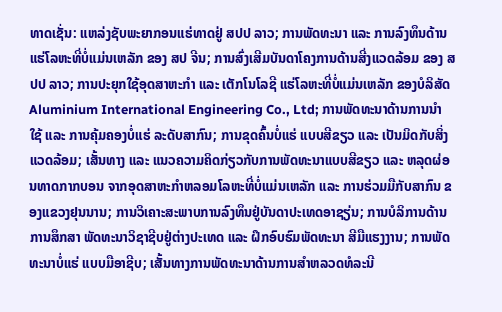ທາດເຊັ່ນ: ແຫລ່ງຊັບພະຍາກອນແຮ່ທາດຢູ່ ສປປ ລາວ; ການພັດທະນາ ແລະ ການລົງທຶນດ້ານແຮ່ໂລຫະທີ່ບໍ່ແມ່ນເຫລັກ ຂອງ ສປ ຈີນ; ການສົ່ງເສີມບັນດາໂຄງການດ້ານສີ່ງແວດລ້ອມ ຂອງ ສປປ ລາວ; ການປະຍຸກໃຊ້ອຸດສາຫະກໍາ ແລະ ເຕັກໂນໂລຊີ ແຮ່ໂລຫະທີ່ບໍ່ແມ່ນເຫລັກ ຂອງບໍລິສັດ Aluminium International Engineering Co., Ltd; ການພັດທະນາດ້ານການນໍາໃຊ້ ແລະ ການຄຸ້ມຄອງບໍ່ແຮ່ ລະດັບສາກົນ; ການຂຸດຄົ້ນບໍ່ແຮ່ ແບບສີຂຽວ ແລະ ເປັນມິດກັບສິ່ງແວດລ້ອມ; ເສັ້ນທາງ ແລະ ແນວຄວາມຄິດກ່ຽວກັບການພັດທະນາແບບສີຂຽວ ແລະ ຫລຸດຜ່ອນທາດກາກບອນ ຈາກອຸດສາຫະກໍາຫລອມໂລຫະທີ່ບໍ່ແມ່ນເຫລັກ ແລະ ການຮ່ວມມືກັບສາກົນ ຂອງແຂວງຢຸນນານ; ການວິເຄາະສະພາບການລົງທຶນຢູ່ບັນດາປະເທດອາຊຽ່ນ; ການບໍລິການດ້ານການສຶກສາ ພັດທະນາວິຊາຊີບຢູ່ຕ່າງປະເທດ ແລະ ຝຶກອົບຮົມພັດທະນາ ສີມືແຮງງານ; ການພັດທະນາບໍ່ແຮ່ ແບບມືອາຊີບ; ເສັ້ນທາງການພັດທະນາດ້ານການສໍາຫລວດທໍລະນີ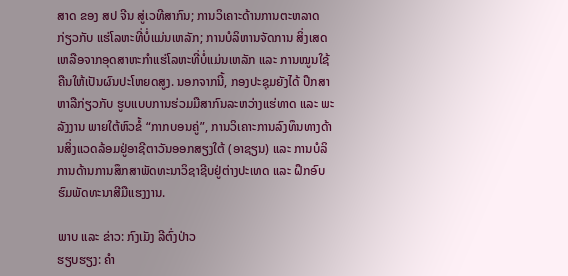ສາດ ຂອງ ສປ ຈີນ ສູ່ເວທີສາກົນ; ການວິເຄາະດ້ານການຕະຫລາດ ກ່ຽວກັບ ແຮ່ໂລຫະທີ່ບໍ່ແມ່ນເຫລັກ; ການບໍລິຫານຈັດການ ສິ່ງເສດເຫລືອຈາກອຸດສາຫະກໍາແຮ່ໂລຫະທີ່ບໍ່ແມ່ນເຫລັກ ແລະ ການໝູນໃຊ້ຄືນໃຫ້ເປັນຜົນປະໂຫຍດສູງ. ນອກຈາກນີ້, ກອງປະຊຸມຍັງໄດ້ ປຶກສາຫາລືກ່ຽວກັບ ຮູບແບບການຮ່ວມມືສາກົນລະຫວ່າງແຮ່ທາດ ແລະ ພະລັງງານ ພາຍໃຕ້ຫົວຂໍ້ “ກາກບອນຄູ່”, ການວິເຄາະການລົງທຶນທາງດ້ານສິ່ງແວດລ້ອມຢູ່ອາຊີຕາວັນອອກສຽງໃຕ້ (ອາຊຽນ) ແລະ ການບໍລິການດ້ານການສຶກສາພັດທະນາວິຊາຊີບຢູ່ຕ່າງປະເທດ ແລະ ຝຶກອົບຮົມພັດທະນາສີມືແຮງງານ.

ພາບ ແລະ ຂ່າວ: ກົງເມັງ ລີຕົ່ງປ່າວ
ຮຽບຮຽງ: ຄຳ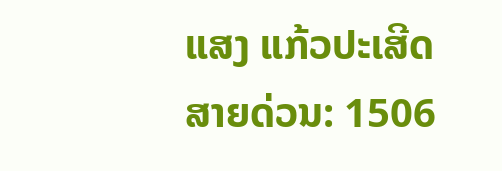ແສງ ແກ້ວປະເສີດ
ສາຍດ່ວນ: 1506